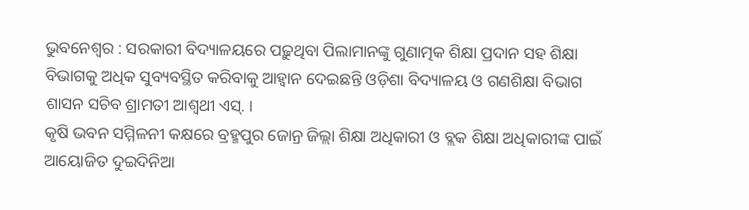ଭୁବନେଶ୍ୱର : ସରକାରୀ ବିଦ୍ୟାଳୟରେ ପଢ଼ୁଥିବା ପିଲାମାନଙ୍କୁ ଗୁଣାତ୍ମକ ଶିକ୍ଷା ପ୍ରଦାନ ସହ ଶିକ୍ଷା ବିଭାଗକୁ ଅଧିକ ସୁବ୍ୟବସ୍ଥିତ କରିବାକୁ ଆହ୍ୱାନ ଦେଇଛନ୍ତି ଓଡ଼ିଶା ବିଦ୍ୟାଳୟ ଓ ଗଣଶିକ୍ଷା ବିଭାଗ ଶାସନ ସଚିବ ଶ୍ରାମତୀ ଆଶ୍ୱଥୀ ଏସ୍. ।
କୃଷି ଭବନ ସମ୍ମିଳନୀ କକ୍ଷରେ ବ୍ରହ୍ମପୁର ଜୋନ୍ର ଜିଲ୍ଲା ଶିକ୍ଷା ଅଧିକାରୀ ଓ ବ୍ଲକ ଶିକ୍ଷା ଅଧିକାରୀଙ୍କ ପାଇଁ ଆୟୋଜିତ ଦୁଇଦିନିଆ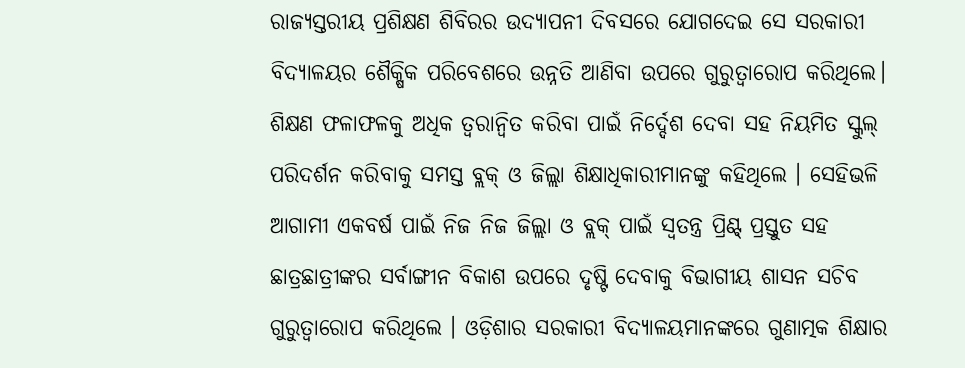ରାଜ୍ୟସ୍ତରୀୟ ପ୍ରଶିକ୍ଷଣ ଶିବିରର ଉଦ୍ଯାପନୀ ଦିବସରେ ଯୋଗଦେଇ ସେ ସରକାରୀ ବିଦ୍ୟାଳୟର ଶୈକ୍ଷିକ ପରିବେଶରେ ଉନ୍ନତି ଆଣିବା ଉପରେ ଗୁରୁତ୍ୱାରୋପ କରିଥିଲେ। ଶିକ୍ଷଣ ଫଳାଫଳକୁ ଅଧିକ ତ୍ୱରାନ୍ୱିତ କରିବା ପାଇଁ ନିର୍ଦ୍ଦେଶ ଦେବା ସହ ନିୟମିତ ସ୍କୁଲ୍ ପରିଦର୍ଶନ କରିବାକୁ ସମସ୍ତ ବ୍ଲକ୍ ଓ ଜିଲ୍ଲା ଶିକ୍ଷାଧିକାରୀମାନଙ୍କୁ କହିଥିଲେ । ସେହିଭଳି ଆଗାମୀ ଏକବର୍ଷ ପାଇଁ ନିଜ ନିଜ ଜିଲ୍ଲା ଓ ବ୍ଲକ୍ ପାଇଁ ସ୍ୱତନ୍ତ୍ର ପ୍ରିଣ୍ଟ୍ ପ୍ରସ୍ତୁତ ସହ ଛାତ୍ରଛାତ୍ରୀଙ୍କର ସର୍ବାଙ୍ଗୀନ ବିକାଶ ଉପରେ ଦୃଷ୍ଟି ଦେବାକୁ ବିଭାଗୀୟ ଶାସନ ସଚିବ ଗୁରୁତ୍ୱାରୋପ କରିଥିଲେ । ଓଡ଼ିଶାର ସରକାରୀ ବିଦ୍ୟାଳୟମାନଙ୍କରେ ଗୁଣାତ୍ମକ ଶିକ୍ଷାର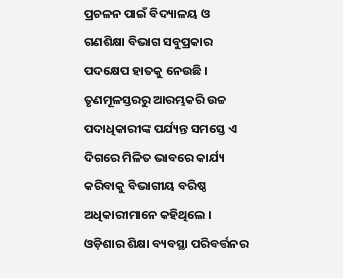ପ୍ରଚଳନ ପାଇଁ ବିଦ୍ୟାଳୟ ଓ ଗଣଶିକ୍ଷା ବିଭାଗ ସବୁପ୍ରକାର ପଦକ୍ଷେପ ହାତକୁ ନେଉଛି । ତୃଣମୂଳସ୍ତରରୁ ଆରମ୍ଭକରି ଉଚ୍ଚ ପଦାଧିକାରୀଙ୍କ ପର୍ଯ୍ୟନ୍ତ ସମସ୍ତେ ଏ ଦିଗରେ ମିଳିତ ଭାବରେ କାର୍ଯ୍ୟ କରିବାକୁ ବିଭାଗୀୟ ବରିଷ୍ଠ ଅଧିକାରୀମାନେ କହିଥିଲେ । ଓଡ଼ିଶାର ଶିକ୍ଷା ବ୍ୟବସ୍ଥା ପରିବର୍ତ୍ତନର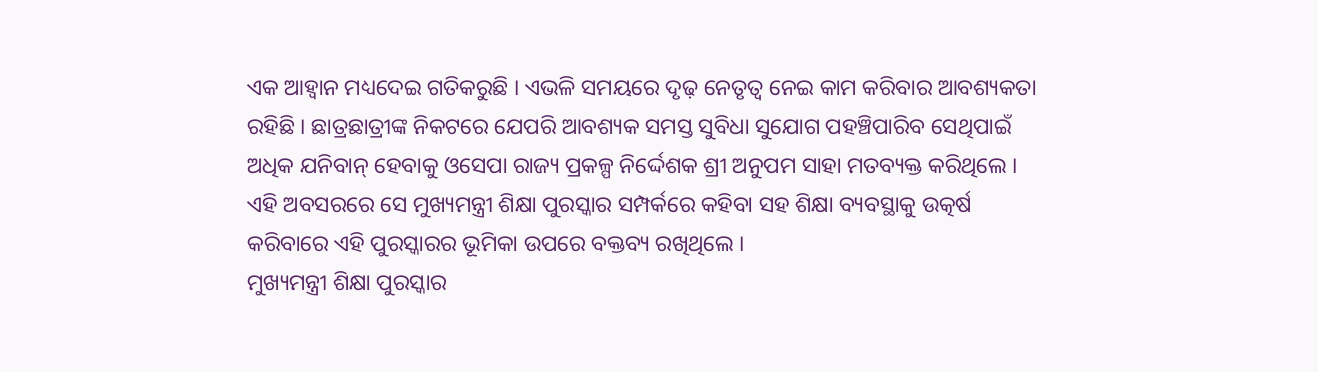ଏକ ଆହ୍ୱାନ ମଧ୍ୟଦେଇ ଗତିକରୁଛି । ଏଭଳି ସମୟରେ ଦୃଢ଼ ନେତୃତ୍ୱ ନେଇ କାମ କରିବାର ଆବଶ୍ୟକତା ରହିଛି । ଛାତ୍ରଛାତ୍ରୀଙ୍କ ନିକଟରେ ଯେପରି ଆବଶ୍ୟକ ସମସ୍ତ ସୁବିଧା ସୁଯୋଗ ପହଞ୍ଚିପାରିବ ସେଥିପାଇଁ ଅଧିକ ଯନିବାନ୍ ହେବାକୁ ଓସେପା ରାଜ୍ୟ ପ୍ରକଳ୍ପ ନିର୍ଦ୍ଦେଶକ ଶ୍ରୀ ଅନୁପମ ସାହା ମତବ୍ୟକ୍ତ କରିଥିଲେ । ଏହି ଅବସରରେ ସେ ମୁଖ୍ୟମନ୍ତ୍ରୀ ଶିକ୍ଷା ପୁରସ୍କାର ସମ୍ପର୍କରେ କହିବା ସହ ଶିକ୍ଷା ବ୍ୟବସ୍ଥାକୁ ଉତ୍କର୍ଷ କରିବାରେ ଏହି ପୁରସ୍କାରର ଭୂମିକା ଉପରେ ବକ୍ତବ୍ୟ ରଖିଥିଲେ ।
ମୁଖ୍ୟମନ୍ତ୍ରୀ ଶିକ୍ଷା ପୁରସ୍କାର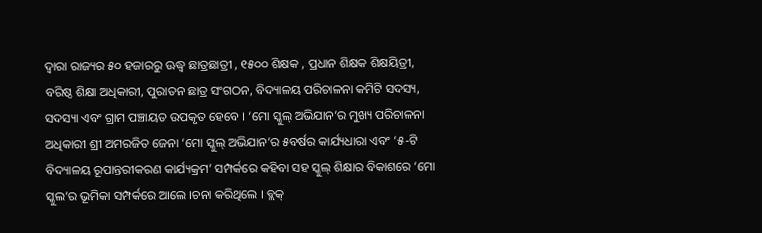ଦ୍ୱାରା ରାଜ୍ୟର ୫୦ ହଜାରରୁ ଊଦ୍ଧ୍ୱ ଛାତ୍ରଛାତ୍ରୀ , ୧୫୦୦ ଶିକ୍ଷକ , ପ୍ରଧାନ ଶିକ୍ଷକ ଶିକ୍ଷୟିତ୍ରୀ, ବରିଷ୍ଠ ଶିକ୍ଷା ଅଧିକାରୀ, ପୁରାତନ ଛାତ୍ର ସଂଗଠନ, ବିଦ୍ୟାଳୟ ପରିଚାଳନା କମିଟି ସଦସ୍ୟ, ସଦସ୍ୟା ଏବଂ ଗ୍ରାମ ପଞ୍ଚାୟତ ଉପକୃତ ହେବେ । ‘ମୋ ସ୍କୁଲ୍ ଅଭିଯାନ’ର ମୁଖ୍ୟ ପରିଚାଳନା ଅଧିକାରୀ ଶ୍ରୀ ଅମରଜିତ ଜେନା ‘ମୋ ସ୍କୁଲ୍ ଅଭିଯାନ’ର ୫ବର୍ଷର କାର୍ଯ୍ୟଧାରା ଏବଂ ‘୫-ଟି ବିଦ୍ୟାଳୟ ରୂପାନ୍ତରୀକରଣ କାର୍ଯ୍ୟକ୍ରମ’ ସମ୍ପର୍କରେ କହିବା ସହ ସ୍କୁଲ୍ ଶିକ୍ଷାର ବିକାଶରେ ‘ମୋ ସ୍କୁଲ’ର ଭୂମିକା ସମ୍ପର୍କରେ ଆଲେ ।ଚନା କରିଥିଲେ । ବ୍ଲକ୍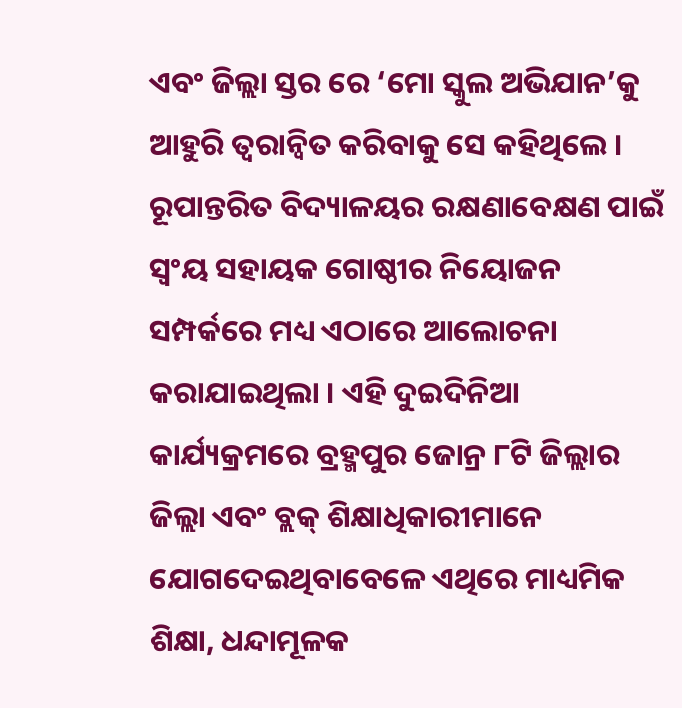ଏବଂ ଜିଲ୍ଲା ସ୍ତର ରେ ‘ମୋ ସ୍କୁଲ ଅଭିଯାନ’କୁ ଆହୁରି ତ୍ୱରାନ୍ୱିତ କରିବାକୁ ସେ କହିଥିଲେ । ରୂପାନ୍ତରିତ ବିଦ୍ୟାଳୟର ରକ୍ଷଣାବେକ୍ଷଣ ପାଇଁ ସ୍ୱଂୟ ସହାୟକ ଗୋଷ୍ଠୀର ନିୟୋଜନ ସମ୍ପର୍କରେ ମଧ୍ୟ ଏଠାରେ ଆଲୋଚନା କରାଯାଇଥିଲା । ଏହି ଦୁଇଦିନିଆ କାର୍ଯ୍ୟକ୍ରମରେ ବ୍ରହ୍ମପୁର ଜୋନ୍ର ୮ଟି ଜିଲ୍ଲାର ଜିଲ୍ଲା ଏବଂ ବ୍ଲକ୍ ଶିକ୍ଷାଧିକାରୀମାନେ ଯୋଗଦେଇଥିବାବେଳେ ଏଥିରେ ମାଧ୍ୟମିକ ଶିକ୍ଷା, ଧନ୍ଦାମୂଳକ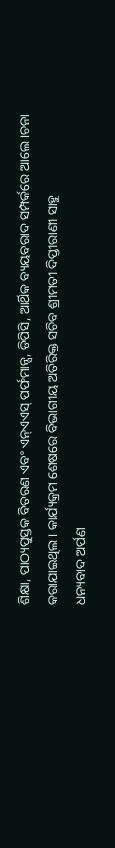ଶିକ୍ଷା, ପାଠ୍ୟପୁସ୍ତକ ବିତରଣ ଏବଂ ଏନ୍ଏଏସ୍ ପର୍ଫମାନ୍ସ, ଡିପିସି, ଆର୍ଥିକ ବ୍ୟୟବରାଦ ସମ୍ପର୍କରେ ଆଲେ ।ଚନା କରାଯାଇଥିଲ । କାର୍ଯ୍ୟକ୍ରମ ଶେଷରେ ବିଭାଗୀୟ ଅତିରିକ୍ତ ସଚିବ ଶ୍ରୀମତୀ ଦିପ୍ତୀରାଣୀ ସାହୁ
ଧନ୍ୟବାଦ ଅର୍ପଣ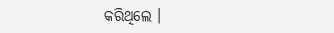କରିଥିଲେ ।